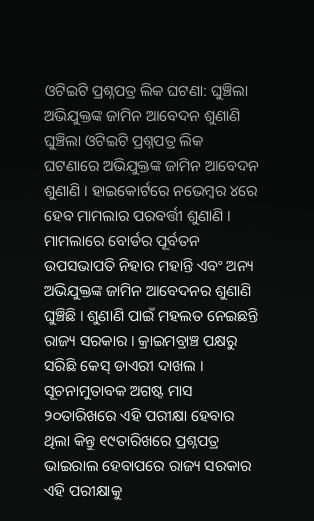ଓଟିଇଟି ପ୍ରଶ୍ନପତ୍ର ଲିକ ଘଟଣା: ଘୁଞ୍ଚିଲା ଅଭିଯୁକ୍ତଙ୍କ ଜାମିନ ଆବେଦନ ଶୁଣାଣି
ଘୁଞ୍ଚିଲା ଓଟିଇଟି ପ୍ରଶ୍ନପତ୍ର ଲିକ ଘଟଣାରେ ଅଭିଯୁକ୍ତଙ୍କ ଜାମିନ ଆବେଦନ ଶୁଣାଣି । ହାଇକୋର୍ଟରେ ନଭେମ୍ବର ୪ରେ ହେବ ମାମଲାର ପରବର୍ତ୍ତୀ ଶୁଣାଣି । ମାମଲାରେ ବୋର୍ଡର ପୂର୍ବତନ ଉପସଭାପତି ନିହାର ମହାନ୍ତି ଏବଂ ଅନ୍ୟ ଅଭିଯୁକ୍ତଙ୍କ ଜାମିନ ଆବେଦନର ଶୁଣାଣି ଘୁଞ୍ଚିଛି । ଶୁଣାଣି ପାଇଁ ମହଲତ ନେଇଛନ୍ତି ରାଜ୍ୟ ସରକାର । କ୍ରାଇମବ୍ରାଞ୍ଚ ପକ୍ଷରୁ ସରିଛି କେସ୍ ଡାଏରୀ ଦାଖଲ । ସୂଚନାମୁତାବକ ଅଗଷ୍ଟ ମାସ ୨୦ତାରିଖରେ ଏହି ପରୀକ୍ଷା ହେବାର ଥିଲା କିନ୍ତୁ ୧୯ତାରିଖରେ ପ୍ରଶ୍ନପତ୍ର ଭାଇରାଲ ହେବାପରେ ରାଜ୍ୟ ସରକାର ଏହି ପରୀକ୍ଷାକୁ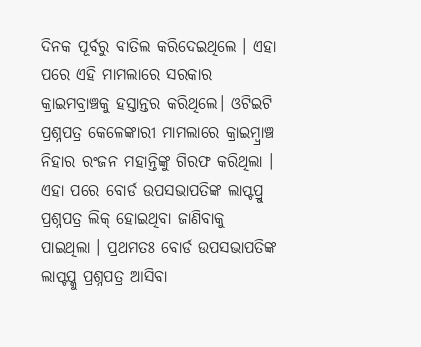ଦିନକ ପୂର୍ବରୁ ବାତିଲ କରିଦେଇଥିଲେ । ଏହା ପରେ ଏହି ମାମଲାରେ ସରକାର କ୍ରାଇମବ୍ରାଞ୍ଚକୁ ହସ୍ତାନ୍ତର କରିଥିଲେ। ଓଟିଇଟି ପ୍ରଶ୍ନପତ୍ର କେଳେଙ୍କାରୀ ମାମଲାରେ କ୍ରାଇମ୍ବ୍ରାଞ୍ଚ ନିହାର ରଂଜନ ମହାନ୍ତିଙ୍କୁ ଗିରଫ କରିଥିଲା । ଏହା ପରେ ବୋର୍ଡ ଉପସଭାପତିଙ୍କ ଲାପ୍ଟପ୍ରୁ ପ୍ରଶ୍ନପତ୍ର ଲିକ୍ ହୋଇଥିବା ଜାଣିବାକୁ ପାଇଥିଲା । ପ୍ରଥମତଃ ବୋର୍ଡ ଉପସଭାପତିଙ୍କ ଲାପ୍ଟପ୍କୁ ପ୍ରଶ୍ନପତ୍ର ଆସିବା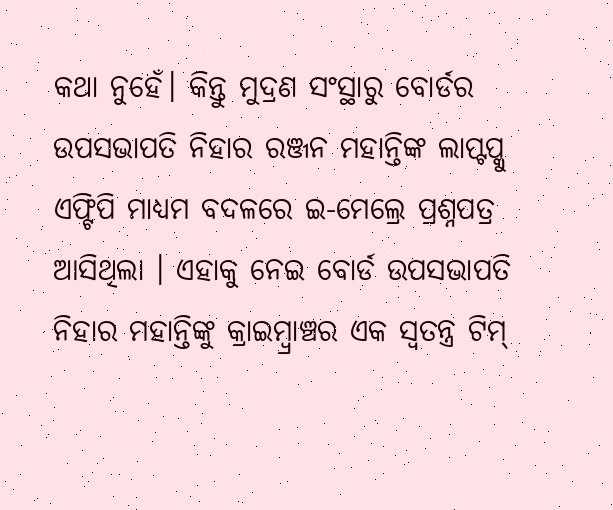କଥା ନୁହେଁ। କିନ୍ତୁ ମୁଦ୍ରଣ ସଂସ୍ଥାରୁ ବୋର୍ଡର ଉପସଭାପତି ନିହାର ରଞ୍ଜନ ମହାନ୍ତିଙ୍କ ଲାପ୍ଟପ୍କୁ ଏଫ୍ଟିପି ମାଧ୍ୟମ ବଦଳରେ ଇ-ମେଲ୍ରେ ପ୍ରଶ୍ନପତ୍ର ଆସିଥିଲା । ଏହାକୁ ନେଇ ବୋର୍ଡ ଉପସଭାପତି ନିହାର ମହାନ୍ତିଙ୍କୁ କ୍ରାଇମ୍ବ୍ରାଞ୍ଚର ଏକ ସ୍ବତନ୍ତ୍ର ଟିମ୍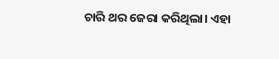ଚାରି ଥର ଜେରା କରିଥିଲା। ଏହା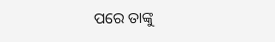ପରେ ତାଙ୍କୁ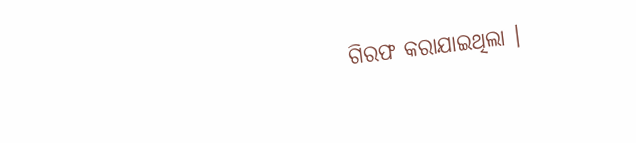ଗିରଫ କରାଯାଇଥିଲା ।